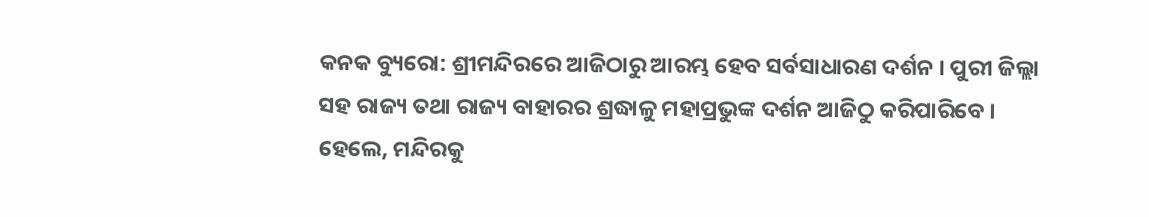କନକ ବ୍ୟୁରୋ: ଶ୍ରୀମନ୍ଦିରରେ ଆଜିଠାରୁ ଆରମ୍ଭ ହେବ ସର୍ବସାଧାରଣ ଦର୍ଶନ । ପୁରୀ ଜିଲ୍ଲା ସହ ରାଜ୍ୟ ତଥା ରାଜ୍ୟ ବାହାରର ଶ୍ରଦ୍ଧାଳୁ ମହାପ୍ରଭୁଙ୍କ ଦର୍ଶନ ଆଜିଠୁ କରିପାରିବେ । ହେଲେ, ମନ୍ଦିରକୁ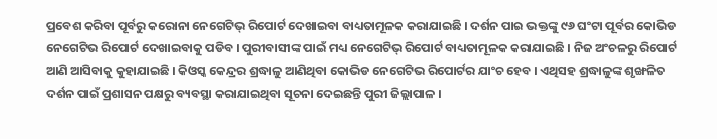ପ୍ରବେଶ କରିବା ପୂର୍ବରୁ କରୋନା ନେଗେଟିଭ୍ ରିପୋର୍ଟ ଦେଖାଇବା ବାଧ୍ୟତାମୂଳକ କରାଯାଇଛି । ଦର୍ଶନ ପାଇ ଭକ୍ତଙ୍କୁ ୯୬ ଘଂଟା ପୂର୍ବର କୋଭିଡ ନେଗେଟିଭ ରିପୋର୍ଟ ଦେଖାଇବାକୁ ପଡିବ । ପୁରୀବାସୀଙ୍କ ପାଇଁ ମଧ୍ୟ ନେଗେଟିଭ୍ ରିପୋର୍ଟ ବାଧ୍ୟତାମୂଳକ କରାଯାଇଛି । ନିଜ ଅଂଚଳରୁ ରିପୋର୍ଟ ଆଣି ଆସିବାକୁ କୁହାଯାଇଛି । କିଓସ୍କ କେନ୍ଦ୍ରର ଶ୍ରଦ୍ଧାଳୁ ଆଣିଥିବା କୋଭିଡ ନେଗେଟିଭ ରିପୋର୍ଟର ଯାଂଚ ହେବ । ଏଥିସହ ଶ୍ରଦ୍ଧାଳୁଙ୍କ ଶୃଙ୍ଖଳିତ ଦର୍ଶନ ପାଇଁ ପ୍ରଶାସନ ପକ୍ଷରୁ ବ୍ୟବସ୍ଥା କରାଯାଇଥିବା ସୂଚନା ଦେଇଛନ୍ତି ପୁରୀ ଜିଲ୍ଲାପାଳ ।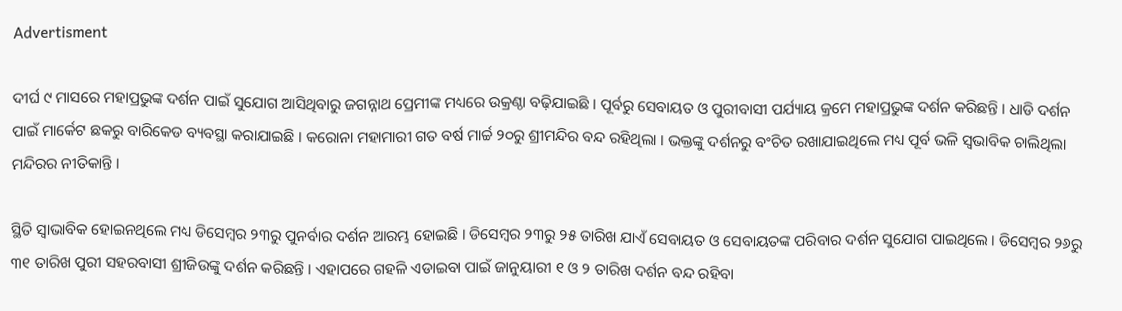Advertisment

ଦୀର୍ଘ ୯ ମାସରେ ମହାପ୍ରଭୁଙ୍କ ଦର୍ଶନ ପାଇଁ ସୁଯୋଗ ଆସିଥିବାରୁ ଜଗନ୍ନାଥ ପ୍ରେମୀଙ୍କ ମଧ୍ୟରେ ଉକ୍ରଣ୍ଠା ବଢ଼ିଯାଇଛି । ପୂର୍ବରୁ ସେବାୟତ ଓ ପୁରୀବାସୀ ପର୍ଯ୍ୟାୟ କ୍ରମେ ମହାପ୍ରଭୁଙ୍କ ଦର୍ଶନ କରିଛନ୍ତି । ଧାଡି ଦର୍ଶନ ପାଇଁ ମାର୍କେଟ ଛକରୁ ବାରିକେଡ ବ୍ୟବସ୍ଥା କରାଯାଇଛି । କରୋନା ମହାମାରୀ ଗତ ବର୍ଷ ମାର୍ଚ୍ଚ ୨୦ରୁ ଶ୍ରୀମନ୍ଦିର ବନ୍ଦ ରହିଥିଲା । ଭକ୍ତଙ୍କୁ ଦର୍ଶନରୁ ବଂଚିତ ରଖାଯାଇଥିଲେ ମଧ୍ୟ ପୂର୍ବ ଭଳି ସ୍ୱଭାବିକ ଚାଲିଥିଲା ମନ୍ଦିରର ନୀତିକାନ୍ତି ।

ସ୍ଥିତି ସ୍ୱାଭାବିକ ହୋଇନଥିଲେ ମଧ୍ୟ ଡିସେମ୍ବର ୨୩ରୁ ପୁନର୍ବାର ଦର୍ଶନ ଆରମ୍ଭ ହୋଇଛି । ଡିସେମ୍ବର ୨୩ରୁ ୨୫ ତାରିଖ ଯାଏଁ ସେବାୟତ ଓ ସେବାୟତଙ୍କ ପରିବାର ଦର୍ଶନ ସୁଯୋଗ ପାଇଥିଲେ । ଡିସେମ୍ବର ୨୬ରୁ ୩୧ ତାରିଖ ପୁରୀ ସହରବାସୀ ଶ୍ରୀଜିଉଙ୍କୁ ଦର୍ଶନ କରିଛନ୍ତି । ଏହାପରେ ଗହଳି ଏଡାଇବା ପାଇଁ ଜାନୁୟାରୀ ୧ ଓ ୨ ତାରିଖ ଦର୍ଶନ ବନ୍ଦ ରହିବା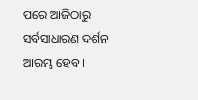ପରେ ଆଜିଠାରୁ ସର୍ବସାଧାରଣ ଦର୍ଶନ ଆରମ୍ଭ ହେବ ।